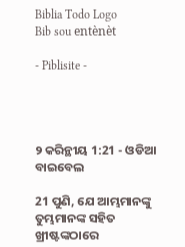Biblia Todo Logo
Bib sou entènèt

- Piblisite -




୨ କରିନ୍ଥୀୟ 1:21 - ଓଡିଆ ବାଇବେଲ

21 ପୁଣି, ଯେ ଆମ୍ଭମାନଙ୍କୁ ତୁମ୍ଭମାନଙ୍କ ସହିତ ଖ୍ରୀଷ୍ଟଙ୍କଠାରେ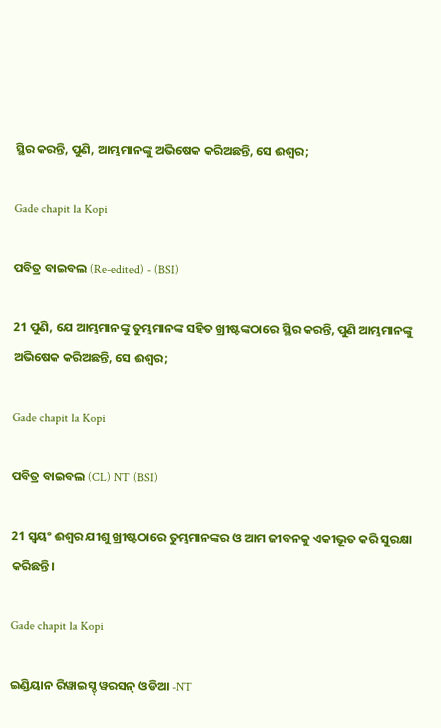ସ୍ଥିର କରନ୍ତି, ପୁଣି, ଆମ୍ଭମାନଙ୍କୁ ଅଭିଷେକ କରିଅଛନ୍ତି, ସେ ଈଶ୍ୱର;

Gade chapit la Kopi

ପବିତ୍ର ବାଇବଲ (Re-edited) - (BSI)

21 ପୁଣି, ଯେ ଆମ୍ଭମାନଙ୍କୁ ତୁମ୍ଭମାନଙ୍କ ସହିତ ଖ୍ରୀଷ୍ଟଙ୍କଠାରେ ସ୍ଥିର କରନ୍ତି, ପୁଣି ଆମ୍ଭମାନଙ୍କୁ ଅଭିଷେକ କରିଅଛନ୍ତି, ସେ ଈଶ୍ଵର;

Gade chapit la Kopi

ପବିତ୍ର ବାଇବଲ (CL) NT (BSI)

21 ସ୍ୱୟଂ ଈଶ୍ୱର ଯୀଶୁ ଖ୍ରୀଷ୍ଟଠାରେ ତୁମ୍ଭମାନଙ୍କର ଓ ଆମ ଜୀବନକୁ ଏକୀଭୂତ କରି ସୁରକ୍ଷା କରିଛନ୍ତି।

Gade chapit la Kopi

ଇଣ୍ଡିୟାନ ରିୱାଇସ୍ଡ୍ ୱରସନ୍ ଓଡିଆ -NT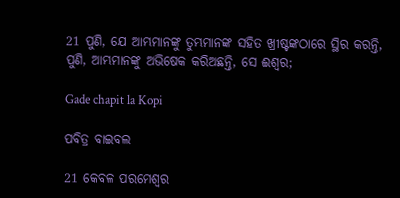21 ପୁଣି, ଯେ ଆମ୍ଭମାନଙ୍କୁ ତୁମ୍ଭମାନଙ୍କ ସହିତ ଖ୍ରୀଷ୍ଟଙ୍କଠାରେ ସ୍ଥିର କରନ୍ତି, ପୁଣି, ଆମ୍ଭମାନଙ୍କୁ ଅଭିଷେକ କରିଅଛନ୍ତି, ସେ ଈଶ୍ବର;

Gade chapit la Kopi

ପବିତ୍ର ବାଇବଲ

21 କେବଳ ପରମେଶ୍ୱର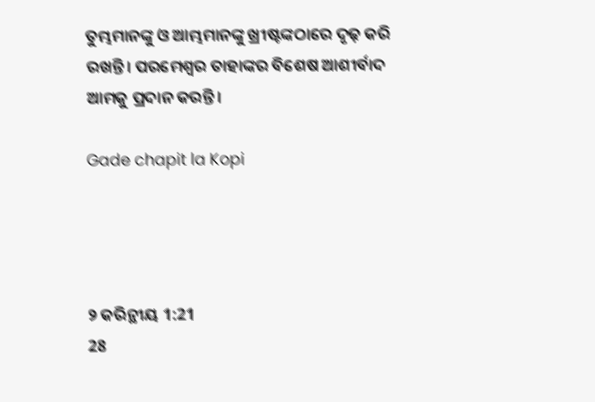ତୁମ୍ଭମାନଙ୍କୁ ଓ ଆମ୍ଭମାନଙ୍କୁ ଖ୍ରୀଷ୍ଟଙ୍କଠାରେ ଦୃଢ଼ କରି ରଖନ୍ତି। ପରମେଶ୍ୱର ତାହାଙ୍କର ବିଶେଷ ଆଶୀର୍ବାଦ ଆମକୁ ପ୍ରଦାନ କରନ୍ତି।

Gade chapit la Kopi




୨ କରିନ୍ଥୀୟ 1:21
28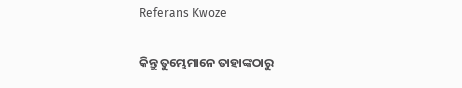Referans Kwoze

କିନ୍ତୁ ତୁମ୍ଭେମାନେ ତାହାଙ୍କଠାରୁ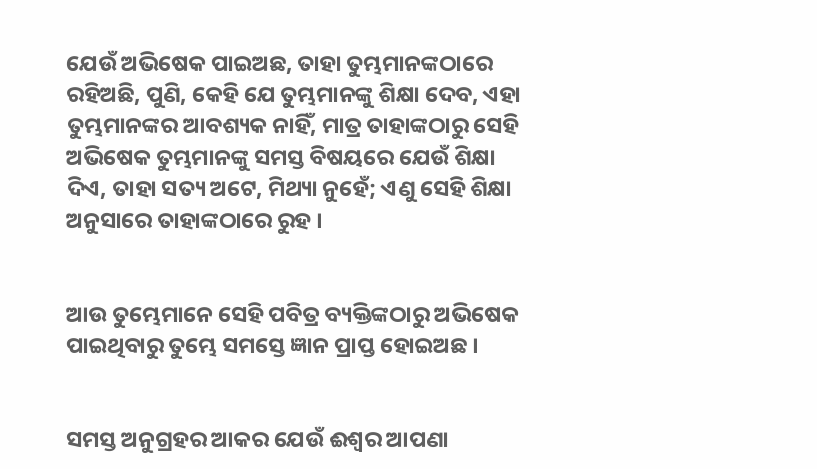ଯେଉଁ ଅଭିଷେକ ପାଇଅଛ, ତାହା ତୁମ୍ଭମାନଙ୍କଠାରେ ରହିଅଛି, ପୁଣି, କେହି ଯେ ତୁମ୍ଭମାନଙ୍କୁ ଶିକ୍ଷା ଦେବ, ଏହା ତୁମ୍ଭମାନଙ୍କର ଆବଶ୍ୟକ ନାହିଁ, ମାତ୍ର ତାହାଙ୍କଠାରୁ ସେହି ଅଭିଷେକ ତୁମ୍ଭମାନଙ୍କୁ ସମସ୍ତ ବିଷୟରେ ଯେଉଁ ଶିକ୍ଷା ଦିଏ, ତାହା ସତ୍ୟ ଅଟେ, ମିଥ୍ୟା ନୁହେଁ; ଏଣୁ ସେହି ଶିକ୍ଷା ଅନୁସାରେ ତାହାଙ୍କଠାରେ ରୁହ ।


ଆଉ ତୁମ୍ଭେମାନେ ସେହି ପବିତ୍ର ବ୍ୟକ୍ତିଙ୍କଠାରୁ ଅଭିଷେକ ପାଇଥିବାରୁ ତୁମ୍ଭେ ସମସ୍ତେ ଜ୍ଞାନ ପ୍ରାପ୍ତ ହୋଇଅଛ ।


ସମସ୍ତ ଅନୁଗ୍ରହର ଆକର ଯେଉଁ ଈଶ୍ୱର ଆପଣା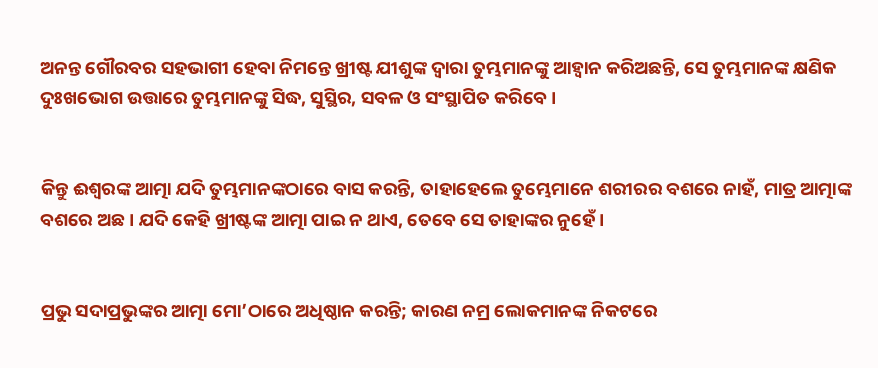ଅନନ୍ତ ଗୌରବର ସହଭାଗୀ ହେବା ନିମନ୍ତେ ଖ୍ରୀଷ୍ଟ ଯୀଶୁଙ୍କ ଦ୍ୱାରା ତୁମ୍ଭମାନଙ୍କୁ ଆହ୍ୱାନ କରିଅଛନ୍ତି, ସେ ତୁମ୍ଭମାନଙ୍କ କ୍ଷଣିକ ଦୁଃଖଭୋଗ ଉତ୍ତାରେ ତୁମ୍ଭମାନଙ୍କୁ ସିଦ୍ଧ, ସୁସ୍ଥିର, ସବଳ ଓ ସଂସ୍ଥାପିତ କରିବେ ।


କିନ୍ତୁ ଈଶ୍ୱରଙ୍କ ଆତ୍ମା ଯଦି ତୁମ୍ଭମାନଙ୍କଠାରେ ବାସ କରନ୍ତି, ତାହାହେଲେ ତୁମ୍ଭେମାନେ ଶରୀରର ବଶରେ ନାହଁ, ମାତ୍ର ଆତ୍ମାଙ୍କ ବଶରେ ଅଛ । ଯଦି କେହି ଖ୍ରୀଷ୍ଟଙ୍କ ଆତ୍ମା ପାଇ ନ ଥାଏ, ତେବେ ସେ ତାହାଙ୍କର ନୁହେଁ ।


ପ୍ରଭୁ ସଦାପ୍ରଭୁଙ୍କର ଆତ୍ମା ମୋ’ଠାରେ ଅଧିଷ୍ଠାନ କରନ୍ତି; କାରଣ ନମ୍ର ଲୋକମାନଙ୍କ ନିକଟରେ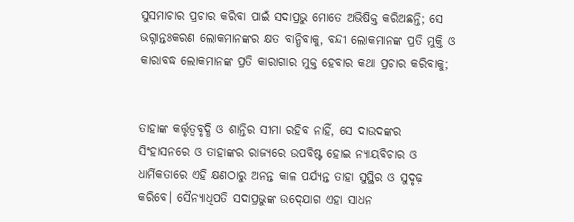ସୁସମାଚାର ପ୍ରଚାର କରିବା ପାଇଁ ସଦାପ୍ରଭୁ ମୋତେ ଅଭିଷିକ୍ତ କରିଅଛନ୍ତି; ସେ ଭଗ୍ନାନ୍ତଃକରଣ ଲୋକମାନଙ୍କର କ୍ଷତ ବାନ୍ଧିବାକୁ, ବନ୍ଦୀ ଲୋକମାନଙ୍କ ପ୍ରତି ମୁକ୍ତି ଓ କାରାବଦ୍ଧ ଲୋକମାନଙ୍କ ପ୍ରତି କାରାଗାର ମୁକ୍ତ ହେବାର କଥା ପ୍ରଚାର କରିବାକୁ;


ତାହାଙ୍କ କର୍ତ୍ତୃତ୍ୱବୃଦ୍ଧି ଓ ଶାନ୍ତିର ସୀମା ରହିବ ନାହିଁ, ସେ ଦାଉଦଙ୍କର ସିଂହାସନରେ ଓ ତାହାଙ୍କର ରାଜ୍ୟରେ ଉପବିଷ୍ଟ ହୋଇ ନ୍ୟାୟବିଚାର ଓ ଧାର୍ମିକତାରେ ଏହି କ୍ଷଣଠାରୁ ଅନନ୍ତ କାଳ ପର୍ଯ୍ୟନ୍ତ ତାହା ସୁସ୍ଥିର ଓ ସୁଦୃଢ଼ କରିବେ। ସୈନ୍ୟାଧିପତି ସଦାପ୍ରଭୁଙ୍କ ଉଦ୍‍ଯୋଗ ଏହା ସାଧନ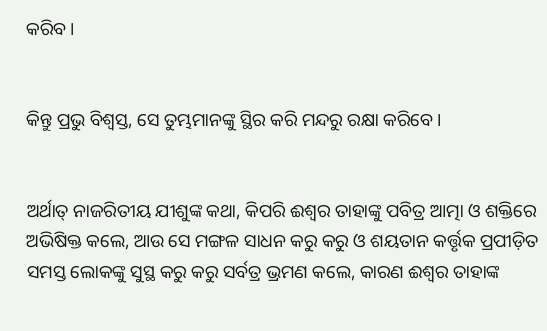କରିବ।


କିନ୍ତୁ ପ୍ରଭୁ ବିଶ୍ୱସ୍ତ, ସେ ତୁମ୍ଭମାନଙ୍କୁ ସ୍ଥିର କରି ମନ୍ଦରୁ ରକ୍ଷା କରିବେ ।


ଅର୍ଥାତ୍ ନାଜରିତୀୟ ଯୀଶୁଙ୍କ କଥା, କିପରି ଈଶ୍ୱର ତାହାଙ୍କୁ ପବିତ୍ର ଆତ୍ମା ଓ ଶକ୍ତିରେ ଅଭିଷିକ୍ତ କଲେ, ଆଉ ସେ ମଙ୍ଗଳ ସାଧନ କରୁ କରୁ ଓ ଶୟତାନ କର୍ତ୍ତୃକ ପ୍ରପୀଡ଼ିତ ସମସ୍ତ ଲୋକଙ୍କୁ ସୁସ୍ଥ କରୁ କରୁ ସର୍ବତ୍ର ଭ୍ରମଣ କଲେ, କାରଣ ଈଶ୍ୱର ତାହାଙ୍କ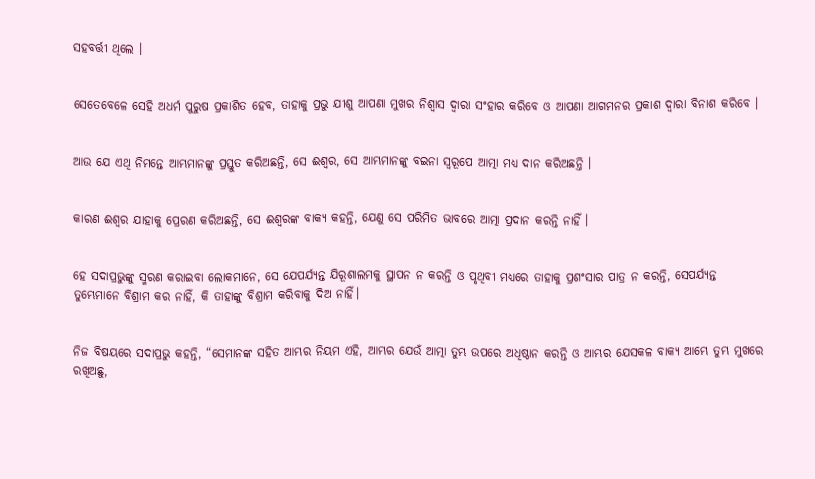ସହବର୍ତ୍ତୀ ଥିଲେ ।


ସେତେବେଳେ ସେହି ଅଧର୍ମ ପୁରୁଷ ପ୍ରକାଶିତ ହେବ, ତାହାକୁ ପ୍ରଭୁ ଯୀଶୁ ଆପଣା ମୁଖର ନିଶ୍ୱାସ ଦ୍ୱାରା ସଂହାର କରିବେ ଓ ଆପଣା ଆଗମନର ପ୍ରକାଶ ଦ୍ୱାରା ବିନାଶ କରିବେ ।


ଆଉ ଯେ ଏଥି ନିମନ୍ତେ ଆମ୍ଭମାନଙ୍କୁ ପ୍ରସ୍ତୁତ କରିଅଛନ୍ତି, ସେ ଈଶ୍ୱର, ସେ ଆମ୍ଭମାନଙ୍କୁ ବଇନା ସ୍ୱରୂପେ ଆତ୍ମା ମଧ୍ୟ ଦାନ କରିଅଛନ୍ତି ।


କାରଣ ଈଶ୍ୱର ଯାହାକୁ ପ୍ରେରଣ କରିଅଛନ୍ତି, ସେ ଈଶ୍ୱରଙ୍କ ବାକ୍ୟ କହନ୍ତି, ଯେଣୁ ସେ ପରିମିତ ଭାବରେ ଆତ୍ମା ପ୍ରଦାନ କରନ୍ତି ନାହିଁ ।


ହେ ସଦାପ୍ରଭୁଙ୍କୁ ସ୍ମରଣ କରାଇବା ଲୋକମାନେ, ସେ ଯେପର୍ଯ୍ୟନ୍ତ ଯିରୂଶାଲମକୁ ସ୍ଥାପନ ନ କରନ୍ତି ଓ ପୃଥିବୀ ମଧ୍ୟରେ ତାହାକୁ ପ୍ରଶଂସାର ପାତ୍ର ନ କରନ୍ତି, ସେପର୍ଯ୍ୟନ୍ତ ତୁମ୍ଭେମାନେ ବିଶ୍ରାମ କର ନାହିଁ, କି ତାହାଙ୍କୁ ବିଶ୍ରାମ କରିବାକୁ ଦିଅ ନାହିଁ।


ନିଜ ବିଷୟରେ ସଦାପ୍ରଭୁ କହନ୍ତି, “ସେମାନଙ୍କ ସହିତ ଆମ୍ଭର ନିୟମ ଏହି, ଆମ୍ଭର ଯେଉଁ ଆତ୍ମା ତୁମ୍ଭ ଉପରେ ଅଧିଷ୍ଠାନ କରନ୍ତି ଓ ଆମ୍ଭର ଯେସକଳ ବାକ୍ୟ ଆମ୍ଭେ ତୁମ୍ଭ ମୁଖରେ ରଖିଅଛୁ,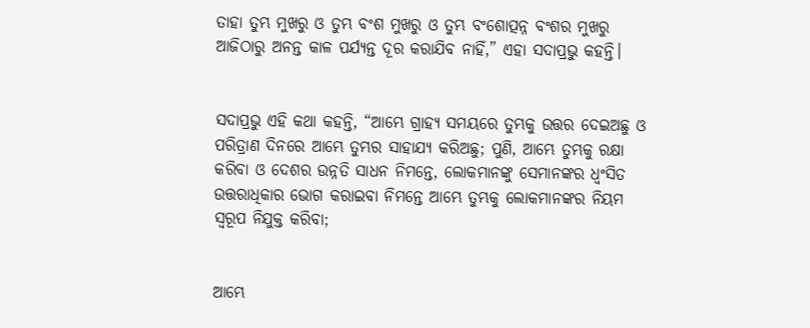ତାହା ତୁମ୍ଭ ମୁଖରୁ ଓ ତୁମ୍ଭ ବଂଶ ମୁଖରୁ ଓ ତୁମ୍ଭ ବଂଶୋତ୍ପନ୍ନ ବଂଶର ମୁଖରୁ ଆଜିଠାରୁ ଅନନ୍ତ କାଳ ପର୍ଯ୍ୟନ୍ତ ଦୂର କରାଯିବ ନାହିଁ,” ଏହା ସଦାପ୍ରଭୁ କହନ୍ତି।


ସଦାପ୍ରଭୁ ଏହି କଥା କହନ୍ତି, “ଆମ୍ଭେ ଗ୍ରାହ୍ୟ ସମୟରେ ତୁମ୍ଭକୁ ଉତ୍ତର ଦେଇଅଛୁ ଓ ପରିତ୍ରାଣ ଦିନରେ ଆମ୍ଭେ ତୁମ୍ଭର ସାହାଯ୍ୟ କରିଅଛୁ; ପୁଣି, ଆମ୍ଭେ ତୁମ୍ଭକୁ ରକ୍ଷା କରିବା ଓ ଦେଶର ଉନ୍ନତି ସାଧନ ନିମନ୍ତେ, ଲୋକମାନଙ୍କୁ ସେମାନଙ୍କର ଧ୍ୱଂସିତ ଉତ୍ତରାଧିକାର ଭୋଗ କରାଇବା ନିମନ୍ତେ ଆମ୍ଭେ ତୁମ୍ଭକୁ ଲୋକମାନଙ୍କର ନିୟମ ସ୍ୱରୂପ ନିଯୁକ୍ତ କରିବା;


ଆମ୍ଭେ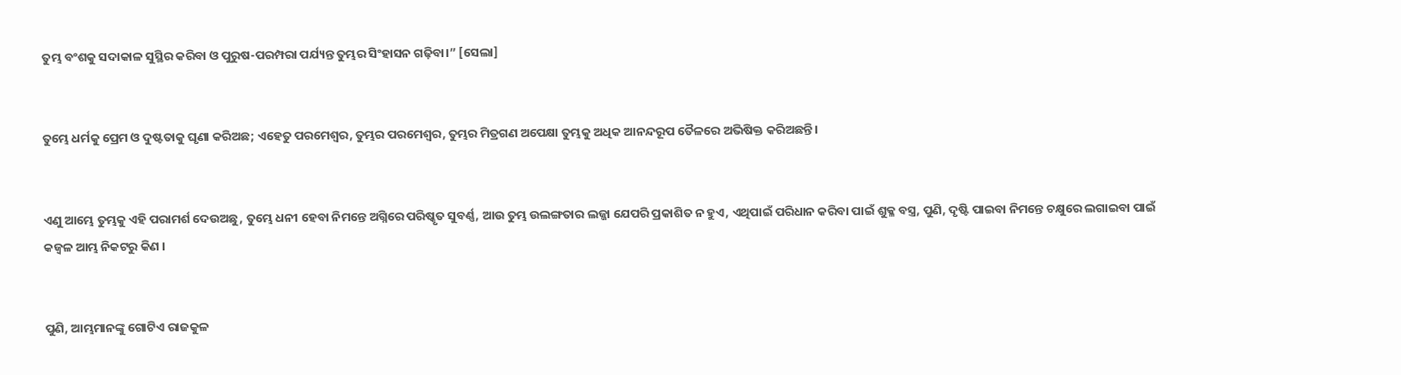ତୁମ୍ଭ ବଂଶକୁ ସଦାକାଳ ସୁସ୍ଥିର କରିବା ଓ ପୁରୁଷ-ପରମ୍ପରା ପର୍ଯ୍ୟନ୍ତ ତୁମ୍ଭର ସିଂହାସନ ଗଢ଼ିବା।” [ସେଲା]


ତୁମ୍ଭେ ଧର୍ମକୁ ପ୍ରେମ ଓ ଦୁଷ୍ଟତାକୁ ଘୃଣା କରିଅଛ; ଏହେତୁ ପରମେଶ୍ୱର, ତୁମ୍ଭର ପରମେଶ୍ୱର, ତୁମ୍ଭର ମିତ୍ରଗଣ ଅପେକ୍ଷା ତୁମ୍ଭକୁ ଅଧିକ ଆନନ୍ଦରୂପ ତୈଳରେ ଅଭିଷିକ୍ତ କରିଅଛନ୍ତି।


ଏଣୁ ଆମ୍ଭେ ତୁମ୍ଭକୁ ଏହି ପରାମର୍ଶ ଦେଉଅଛୁ, ତୁମ୍ଭେ ଧନୀ ହେବା ନିମନ୍ତେ ଅଗ୍ନିରେ ପରିଷ୍କୃତ ସୁବର୍ଣ୍ଣ, ଆଉ ତୁମ୍ଭ ଉଲଙ୍ଗତାର ଲଜ୍ଜା ଯେପରି ପ୍ରକାଶିତ ନ ହୁଏ, ଏଥିପାଇଁ ପରିଧାନ କରିବା ପାଇଁ ଶୁକ୍ଳ ବସ୍ତ୍ର, ପୁଣି, ଦୃଷ୍ଟି ପାଇବା ନିମନ୍ତେ ଚକ୍ଷୁରେ ଲଗାଇବା ପାଇଁ କଜ୍ୱଳ ଆମ୍ଭ ନିକଟରୁ କିଣ ।


ପୁଣି, ଆମ୍ଭମାନଙ୍କୁ ଗୋଟିଏ ରାଜକୁଳ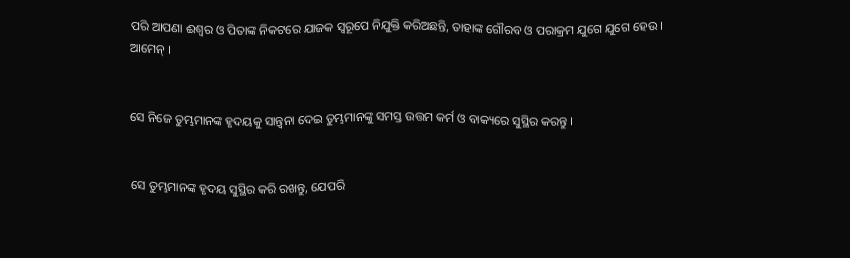ପରି ଆପଣା ଈଶ୍ୱର ଓ ପିତାଙ୍କ ନିକଟରେ ଯାଜକ ସ୍ୱରୂପେ ନିଯୁକ୍ତି କରିଅଛନ୍ତି, ତାହାଙ୍କ ଗୌରବ ଓ ପରାକ୍ରମ ଯୁଗେ ଯୁଗେ ହେଉ । ଆମେନ୍ ।


ସେ ନିଜେ ତୁମ୍ଭମାନଙ୍କ ହୃଦୟକୁ ସାନ୍ତ୍ୱନା ଦେଇ ତୁମ୍ଭମାନଙ୍କୁ ସମସ୍ତ ଉତ୍ତମ କର୍ମ ଓ ବାକ୍ୟରେ ସୁସ୍ଥିର କରନ୍ତୁ ।


ସେ ତୁମ୍ଭମାନଙ୍କ ହୃଦୟ ସୁସ୍ଥିର କରି ରଖନ୍ତୁ, ଯେପରି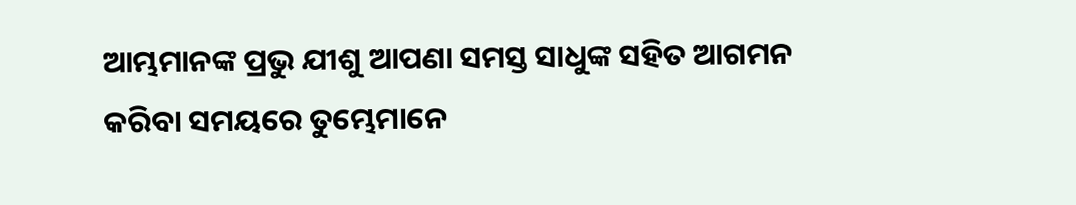ଆମ୍ଭମାନଙ୍କ ପ୍ରଭୁ ଯୀଶୁ ଆପଣା ସମସ୍ତ ସାଧୁଙ୍କ ସହିତ ଆଗମନ କରିବା ସମୟରେ ତୁମ୍ଭେମାନେ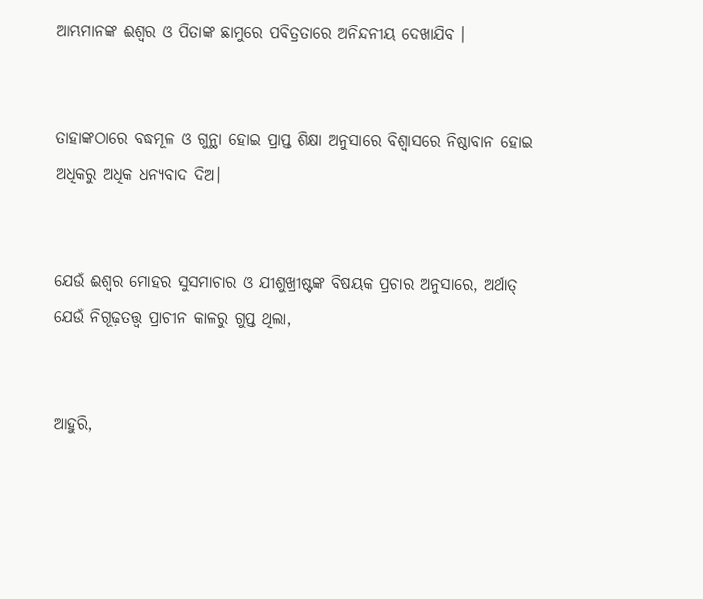ଆମ୍ଭମାନଙ୍କ ଈଶ୍ୱର ଓ ପିତାଙ୍କ ଛାମୁରେ ପବିତ୍ରତାରେ ଅନିନ୍ଦନୀୟ ଦେଖାଯିବ ।


ତାହାଙ୍କଠାରେ ବଦ୍ଧମୂଳ ଓ ଗୁନ୍ଥା ହୋଇ ପ୍ରାପ୍ତ ଶିକ୍ଷା ଅନୁସାରେ ବିଶ୍ୱାସରେ ନିଷ୍ଠାବାନ ହୋଇ ଅଧିକରୁ ଅଧିକ ଧନ୍ୟବାଦ ଦିଅ।


ଯେଉଁ ଈଶ୍ୱର ମୋହର ସୁସମାଚାର ଓ ଯୀଶୁଖ୍ରୀଷ୍ଟଙ୍କ ବିଷୟକ ପ୍ରଚାର ଅନୁସାରେ, ଅର୍ଥାତ୍‍ ଯେଉଁ ନିଗୂଢ଼ତତ୍ତ୍ୱ ପ୍ରାଚୀନ କାଳରୁ ଗୁପ୍ତ ଥିଲା,


ଆହୁରି,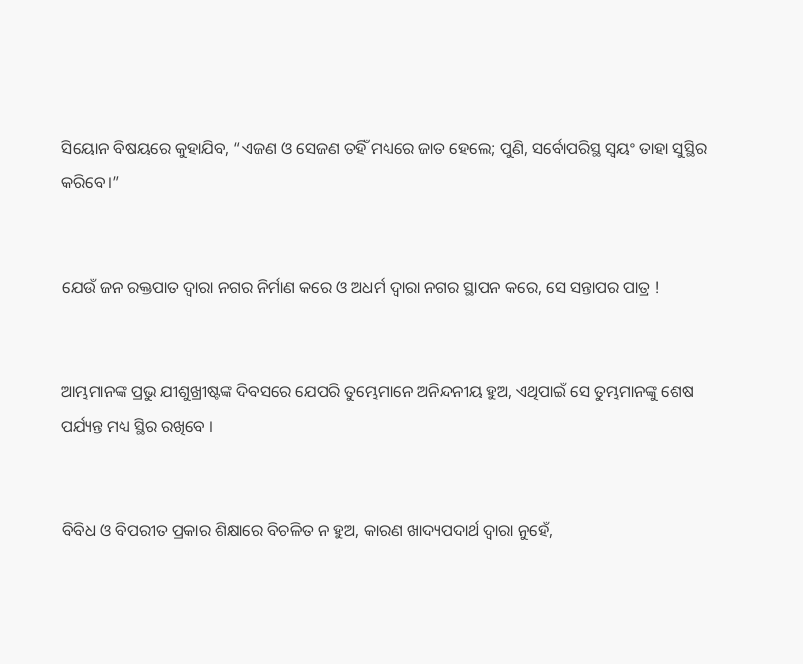ସିୟୋନ ବିଷୟରେ କୁହାଯିବ, “ଏଜଣ ଓ ସେଜଣ ତହିଁ ମଧ୍ୟରେ ଜାତ ହେଲେ; ପୁଣି, ସର୍ବୋପରିସ୍ଥ ସ୍ୱୟଂ ତାହା ସୁସ୍ଥିର କରିବେ।”


ଯେଉଁ ଜନ ରକ୍ତପାତ ଦ୍ୱାରା ନଗର ନିର୍ମାଣ କରେ ଓ ଅଧର୍ମ ଦ୍ୱାରା ନଗର ସ୍ଥାପନ କରେ, ସେ ସନ୍ତାପର ପାତ୍ର !


ଆମ୍ଭମାନଙ୍କ ପ୍ରଭୁ ଯୀଶୁଖ୍ରୀଷ୍ଟଙ୍କ ଦିବସରେ ଯେପରି ତୁମ୍ଭେମାନେ ଅନିନ୍ଦନୀୟ ହୁଅ, ଏଥିପାଇଁ ସେ ତୁମ୍ଭମାନଙ୍କୁ ଶେଷ ପର୍ଯ୍ୟନ୍ତ ମଧ୍ୟ ସ୍ଥିର ରଖିବେ ।


ବିବିଧ ଓ ବିପରୀତ ପ୍ରକାର ଶିକ୍ଷାରେ ବିଚଳିତ ନ ହୁଅ, କାରଣ ଖାଦ୍ୟପଦାର୍ଥ ଦ୍ୱାରା ନୁହେଁ,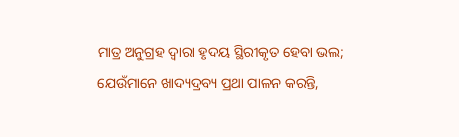ମାତ୍ର ଅନୁଗ୍ରହ ଦ୍ୱାରା ହୃଦୟ ସ୍ଥିରୀକୃତ ହେବା ଭଲ; ଯେଉଁମାନେ ଖାଦ୍ୟଦ୍ରବ୍ୟ ପ୍ରଥା ପାଳନ କରନ୍ତି,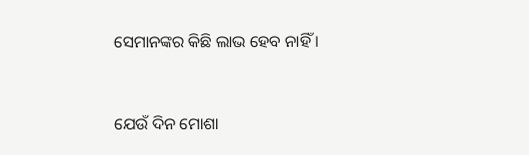ସେମାନଙ୍କର କିଛି ଲାଭ ହେବ ନାହିଁ ।


ଯେଉଁ ଦିନ ମୋଶା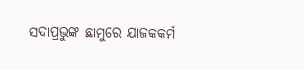ସଦାପ୍ରଭୁଙ୍କ ଛାମୁରେ ଯାଜକକର୍ମ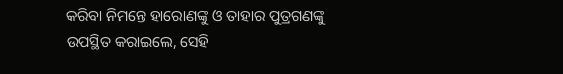କରିବା ନିମନ୍ତେ ହାରୋଣଙ୍କୁ ଓ ତାହାର ପୁତ୍ରଗଣଙ୍କୁ ଉପସ୍ଥିତ କରାଇଲେ, ସେହି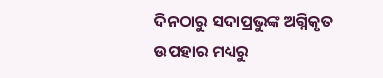ଦିନଠାରୁ ସଦାପ୍ରଭୁଙ୍କ ଅଗ୍ନିକୃତ ଉପହାର ମଧ୍ୟରୁ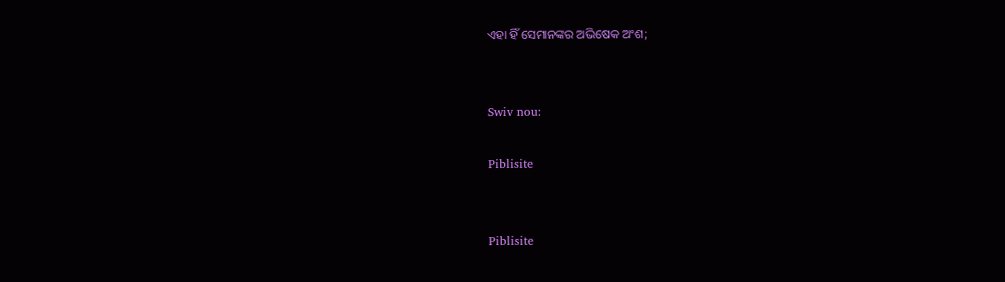ଏହା ହିଁ ସେମାନଙ୍କର ଅଭିଷେକ ଅଂଶ;


Swiv nou:

Piblisite


Piblisite